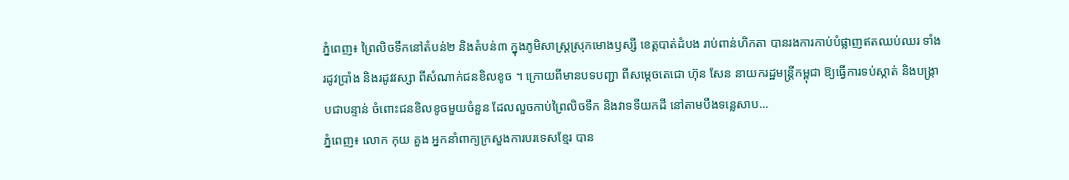ភ្នំពេញ៖ ព្រៃលិចទឹកនៅតំបន់២ និងតំបន់៣ ក្នុងភូមិសាស្ត្រស្រុកមោងឫស្សី ខេត្តបាត់ដំបង រាប់ពាន់ហិកតា បានរងការកាប់បំផ្លាញឥតឈប់ឈរ ទាំងរដូវប្រាំង និងរដូវវស្សា ពីសំណាក់ជនខិលខូច ។ ក្រោយពីមានបទបញ្ជា ពីសម្តេចតេជោ ហ៊ុន សែន នាយករដ្ឋមន្រ្តីកម្ពុជា ឱ្យធ្វើការទប់ស្កាត់ និងបង្រ្កាបជាបន្ទាន់ ចំពោះជនខិលខូចមួយចំនួន ដែលលួចកាប់ព្រៃលិចទឹក និងវាទទីយកដី នៅតាមបឹងទន្លេសាប...
ភ្នំពេញ៖ លោក កុយ គួង អ្នកនាំពាក្យក្រសួងការបរទេសខ្មែរ បាន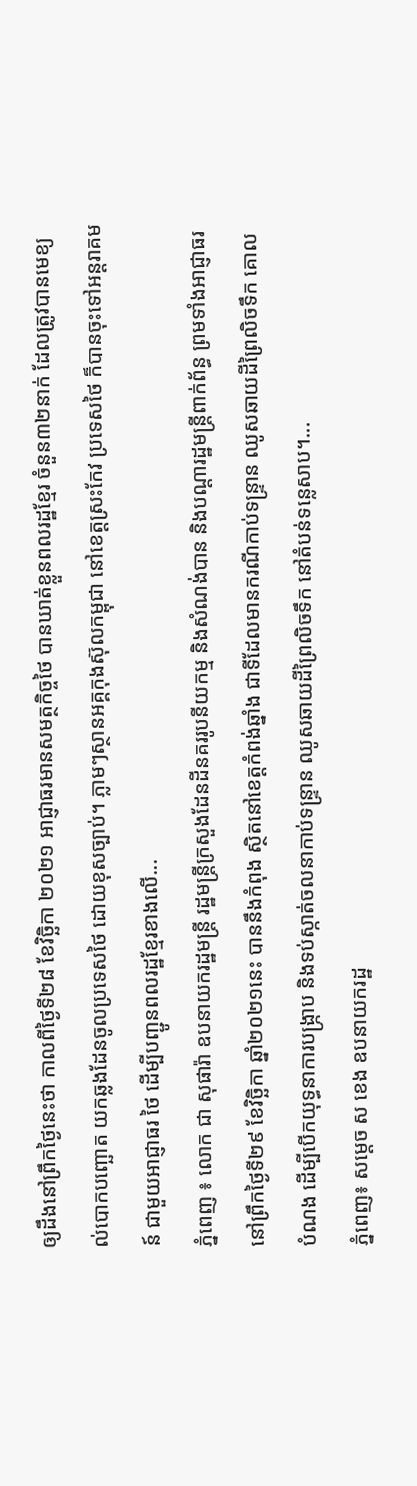ឲ្យដឹងនៅព្រឹកថ្ងៃនេះថា កាលពីថ្ងៃទី២៨ ខែវិច្ឆិកា ២០២១ អាជ្ញាធរមានសមត្ថកិច្ចថៃ បានឃាត់ខ្លួនពលរដ្ឋខ្មែរ ចំនួន៣២នាក់ ដែលត្រូវបានមេខ្យល់បោកបញ្ឆោត យកឆ្លងដែនចូលប្រទេសថៃ ដោយខុសច្បាប់។ ភ្លាមៗស្ថានអគ្គកុងស៊ុលកម្ពុជា នៅខេត្តស្រះកែវ ប្រទេសថៃ ក៏បានចុះទៅអន្តរាគមន៍ ជាមួយអាជ្ញាធរ ថៃ ដើម្បីបញ្ជូនពលរដ្ឋខ្មែរខាងលើ...
ភ្នំពេញ ៖ លោក ជា សុផារ៉ា ឧបនាយករដ្ឋមន្ត្រី រដ្ឋមន្រ្តីក្រសួងដែនដីនគររូបនីយកម្ម និងសំណង់បាន និងបណ្តារដ្ឋមន្រ្តីពាក់ព័ន្ធ ព្រមទាំងអាជ្ញាធរ នៅព្រឹកថ្ងៃទី២៩ ខែវិច្ឆិកា ឆ្នាំ២០២១នេះ បាននឹងកំពុង ស្ថិតនៅខេត្តកំពង់ឆ្នាំង ជាទីដែលមានករណីកាប់ទន្ទា្រន ឈូសឆាយដីព្រៃលិចទឹក គោលបំណង ដើម្បីបើកយុទ្ធនាការបង្ក្រាប និងទប់ស្កាត់ចលនាកាប់ទន្រ្ទាន ឈូសឆាយដីព្រៃលិចទឹក នៅតំបន់ទន្លេសាប។...
ភ្នំពេញ៖ សម្តេច ស ខេង ឧបនាយករដ្ឋ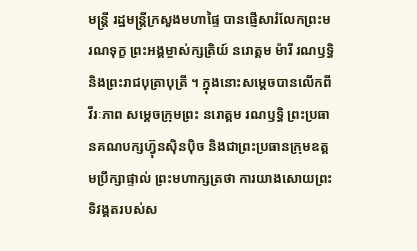មន្ត្រី រដ្ឋមន្ត្រីក្រសួងមហាផ្ទៃ បានផ្ញើសារំលែកព្រះមរណទុក្ខ ព្រះអង្គម្ចាស់ក្សត្រិយ៍ នរោត្តម ម៉ារី រណឫទ្ធិ និងព្រះរាជបុត្រាបុត្រី ។ ក្នុងនោះសម្តេចបានលើកពីវីរៈភាព សម្តេចក្រុមព្រះ នរោត្តម រណឫទ្ធិ ព្រះប្រធានគណបក្សហ៊្វុនស៊ិនប៉ិច និងជាព្រះប្រធានក្រុមឧត្តមប្រឹក្សាផ្ទាល់ ព្រះមហាក្សត្រថា ការយាងសោយព្រះទិវង្គតរបស់ស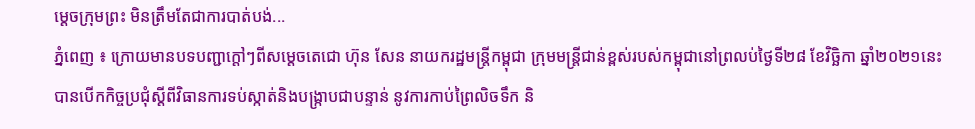ម្ដេចក្រុមព្រះ មិនត្រឹមតែជាការបាត់បង់...
ភ្នំពេញ ៖ ក្រោយមានបទបញ្ជាក្តៅៗពីសម្តេចតេជោ ហ៊ុន សែន នាយករដ្ឋមន្រ្តីកម្ពុជា ក្រុមមន្រ្តីជាន់ខ្ពស់របស់កម្ពុជានៅព្រលប់ថ្ងៃទី២៨ ខែវិច្ឆិកា ឆ្នាំ២០២១នេះបានបើកកិច្ចប្រជុំស្តីពីវិធានការទប់ស្កាត់និងបង្ក្រាបជាបន្ទាន់ នូវការកាប់ព្រៃលិចទឹក និ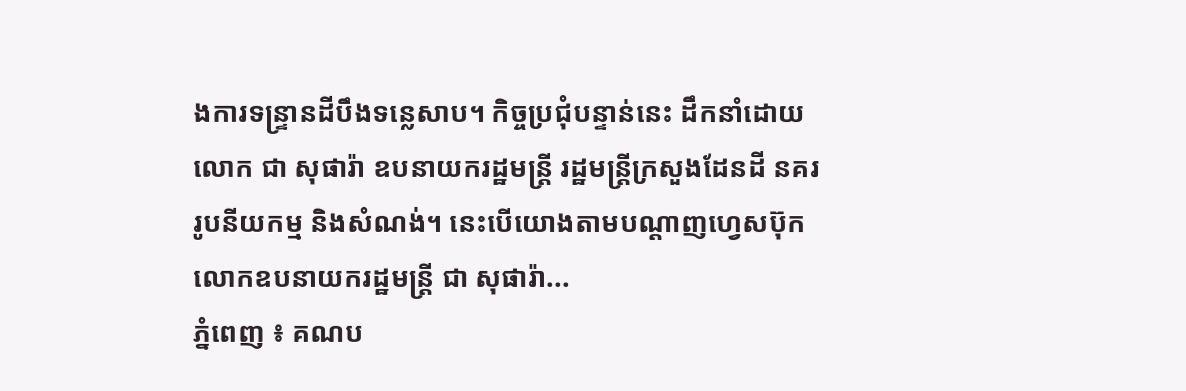ងការទន្រ្ទានដីបឹងទន្លេសាប។ កិច្ចប្រជុំបន្ទាន់នេះ ដឹកនាំដោយលោក ជា សុផារ៉ា ឧបនាយករដ្ឋមន្រ្តី រដ្ឋមន្រ្តីក្រសួងដែនដី នគររូបនីយកម្ម និងសំណង់។ នេះបើយោងតាមបណ្តាញហ្វេសប៊ុកលោកឧបនាយករដ្ឋមន្រ្តី ជា សុផារ៉ា...
ភ្នំពេញ ៖ គណប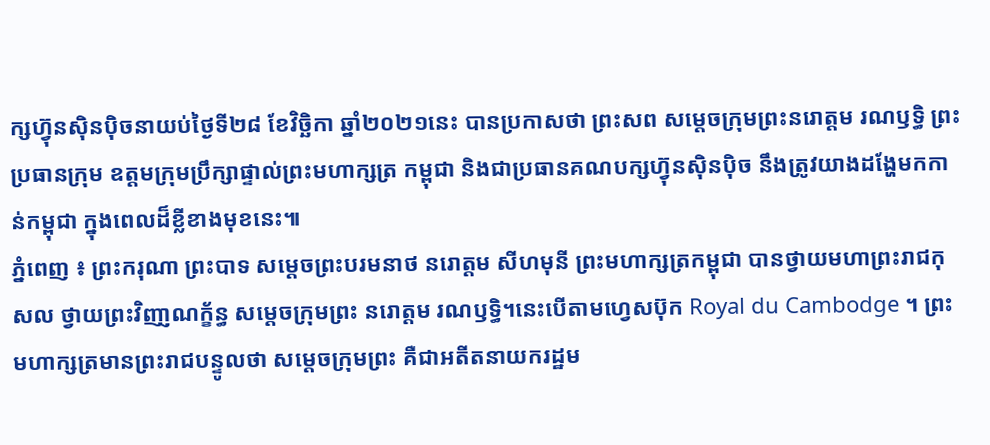ក្សហ៊្វុនស៊ិនប៉ិចនាយប់ថ្ងៃទី២៨ ខែវិច្ឆិកា ឆ្នាំ២០២១នេះ បានប្រកាសថា ព្រះសព សម្តេចក្រុមព្រះនរោត្តម រណឫទ្ធិ ព្រះប្រធានក្រុម ឧត្តមក្រុមប្រឹក្សាផ្ទាល់ព្រះមហាក្សត្រ កម្ពុជា និងជាប្រធានគណបក្សហ៊្វុនស៊ិនប៉ិច នឹងត្រូវយាងដង្ហែមកកាន់កម្ពុជា ក្នុងពេលដ៏ខ្លីខាងមុខនេះ៕
ភ្នំពេញ ៖ ព្រះករុណា ព្រះបាទ សម្តេចព្រះបរមនាថ នរោត្តម សីហមុនី ព្រះមហាក្សត្រកម្ពុជា បានថ្វាយមហាព្រះរាជកុសល ថ្វាយព្រះវិញា្ញណក្ខ័ន្ធ សម្តេចក្រុមព្រះ នរោត្តម រណឫទ្ធិ។នេះបើតាមហ្វេសប៊ុក Royal du Cambodge ។ ព្រះមហាក្សត្រមានព្រះរាជបន្ទូលថា សម្តេចក្រុមព្រះ គឺជាអតីតនាយករដ្ឋម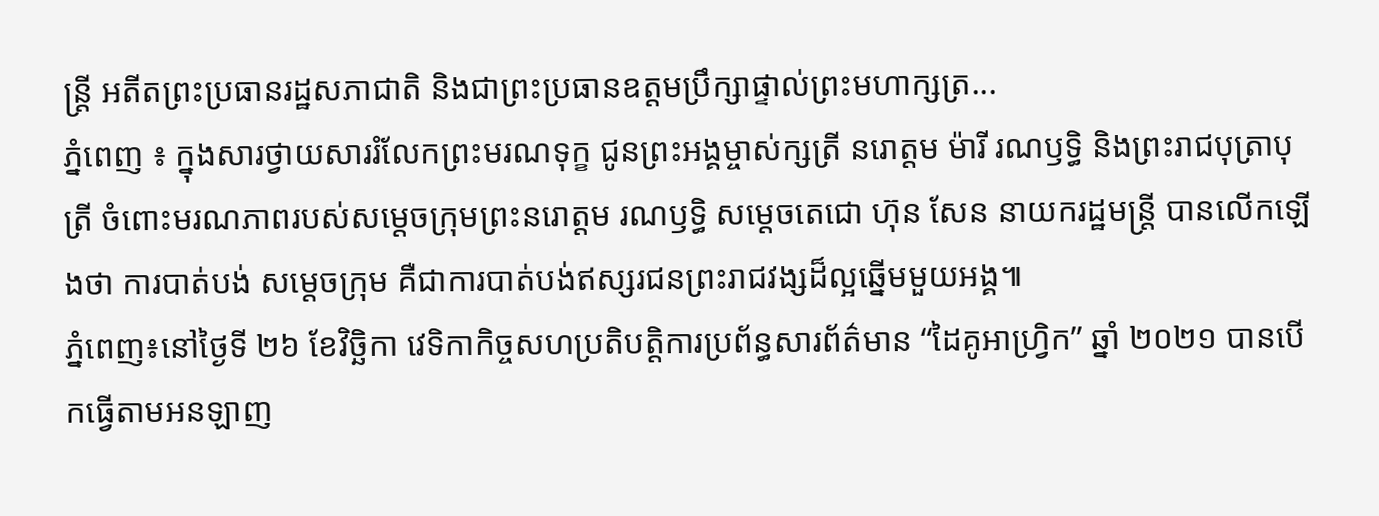ន្រ្តី អតីតព្រះប្រធានរដ្ឋសភាជាតិ និងជាព្រះប្រធានឧត្តមប្រឹក្សាផ្ទាល់ព្រះមហាក្សត្រ...
ភ្នំពេញ ៖ ក្នុងសារថ្វាយសាររំលែកព្រះមរណទុក្ខ ជូនព្រះអង្គម្ចាស់ក្សត្រី នរោត្តម ម៉ារី រណឫទ្ធិ និងព្រះរាជបុត្រាបុត្រី ចំពោះមរណភាពរបស់សម្តេចក្រុមព្រះនរោត្តម រណឫទ្ធិ សម្តេចតេជោ ហ៊ុន សែន នាយករដ្ឋមន្ត្រី បានលើកឡើងថា ការបាត់បង់ សម្តេចក្រុម គឺជាការបាត់បង់ឥស្សរជនព្រះរាជវង្សដ៏ល្អឆ្នើមមួយអង្គ៕
ភ្នំពេញ៖នៅថ្ងៃទី ២៦ ខែវិច្ឆិកា វេទិកាកិច្ចសហប្រតិបត្តិការប្រព័ន្ធសារព័ត៌មាន “ដៃគូអាហ្វ្រិក” ឆ្នាំ ២០២១ បានបើកធ្វើតាមអនឡាញ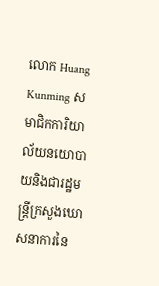លោក Huang Kunming សមាជិកការិយាល័យនយោបាយនិងជារដ្ឋមន្រ្តីក្រសួងឃោសនាការនៃ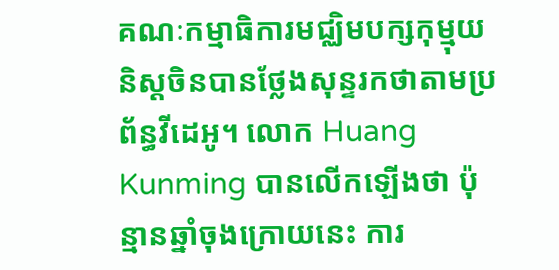គណៈកម្មាធិការមជ្ឈិមបក្សកុម្មុយនិស្តចិនបានថ្លែងសុន្ទរកថាតាមប្រព័ន្ធវីដេអូ។ លោក Huang Kunming បានលើកឡើងថា ប៉ុន្មានឆ្នាំចុងក្រោយនេះ ការ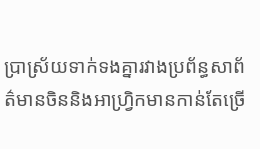ប្រាស្រ័យទាក់ទងគ្នារវាងប្រព័ន្ធសាព័ត៌មានចិននិងអាហ្វ្រិកមានកាន់តែច្រើ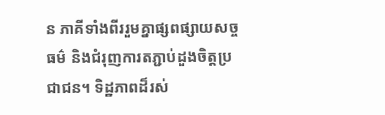ន ភាគីទាំងពីររួមគ្នាផ្សពផ្សាយសច្ចធម៌ និងជំរុញការតភ្ជាប់ដួងចិត្តប្រជាជន។ ទិដ្ឋភាពដ៏រស់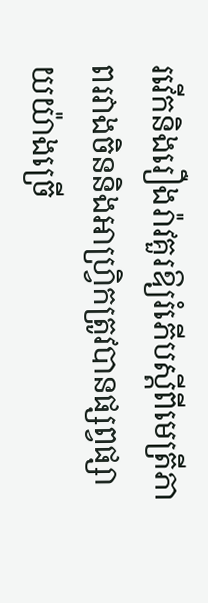រវើកនិងរឿងរ៉ាវគួរឱ្យរំភើបស្តីពីមេត្រីភាពរវាងចិននិងអាហ្វ្រិកត្រូវបានផ្សព្វផ្សាយយ៉ាងច្រើ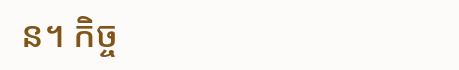ន។ កិច្ច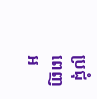ប្រជុំពេញអ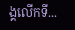ង្គលើកទី...